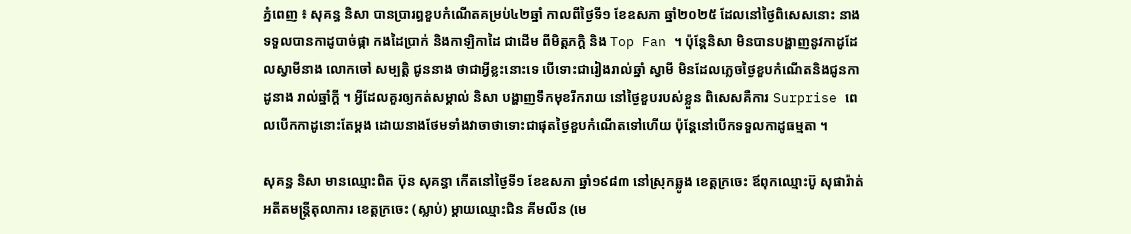ភ្នំពេញ ៖ សុគន្ធ និសា បានប្រារព្ធខួបកំណើតគម្រប់៤២ឆ្នាំ កាលពីថ្ងៃទី១ ខែឧសភា ឆ្នាំ២០២៥ ដែលនៅថ្ងៃពិសេសនោះ នាងទទួលបានកាដូបាច់ផ្កា កងដៃប្រាក់ និងកាឡិកាដៃ ជាដើម ពីមិត្តភក្ដិ និង Top Fan ។ ប៉ុន្ដែនិសា មិនបានបង្ហាញនូវកាដូដែលស្វាមីនាង លោកចៅ សម្បត្តិ ជូននាង ថាជាអ្វីខ្លះនោះទេ បើទោះជារៀងរាល់ឆ្នាំ ស្វាមី មិនដែលភ្លេចថ្ងៃខួបកំណើតនិងជូនកាដូនាង រាល់ឆ្នាំក្ដី ។ អ្វីដែលគួរឲ្យកត់សម្គាល់ និសា បង្ហាញទឹកមុខរីករាយ នៅថ្ងៃខួបរបស់ខ្លួន ពិសេសគឺការ Surprise ពេលបើកកាដូនោះតែម្ដង ដោយនាងថែមទាំងវាចាថាទោះជាផុតថ្ងៃខួបកំណើតទៅហើយ ប៉ុន្ដែនៅបើកទទួលកាដូធម្មតា ។

សុគន្ធ និសា មានឈ្មោះពិត ប៊ុន សុគន្ធា កើតនៅថ្ងៃទី១ ខែឧសភា ឆ្នាំ១៩៨៣ នៅស្រុកឆ្លូង ខេត្តក្រចេះ ឪពុកឈ្មោះប៊ូ សុផារ៉ាត់ អតីតមន្រ្ដីតុលាការ ខេត្តក្រចេះ (ស្លាប់) ម្ដាយឈ្មោះជិន គីមលីន (មេ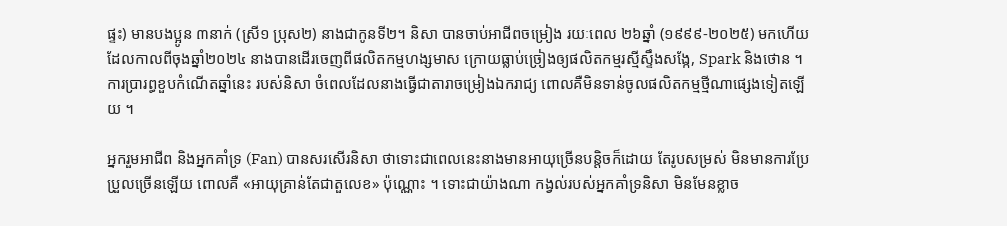ផ្ទះ) មានបងប្អូន ៣នាក់ (ស្រី១ ប្រុស២) នាងជាកូនទី២។ និសា បានចាប់អាជីពចម្រៀង រយៈពេល ២៦ឆ្នាំ (១៩៩៩-២០២៥) មកហើយ ដែលកាលពីចុងឆ្នាំ២០២៤ នាងបានដើរចេញពីផលិតកម្មហង្សមាស ក្រោយធ្លាប់ច្រៀងឲ្យផលិតកម្មរស្មីស្ទឹងសង្កែ, Spark និងថោន ។ ការប្រារព្ធខួបកំណើតឆ្នាំនេះ របស់និសា ចំពេលដែលនាងធ្វើជាតារាចម្រៀងឯករាជ្យ ពោលគឺមិនទាន់ចូលផលិតកម្មថ្មីណាផ្សេងទៀតឡើយ ។

អ្នករួមអាជីព និងអ្នកគាំទ្រ (Fan) បានសរសើរនិសា ថាទោះជាពេលនេះនាងមានអាយុច្រើនបន្ដិចក៏ដោយ តែរូបសម្រស់ មិនមានការប្រែប្រួលច្រើនឡើយ ពោលគឺ «អាយុគ្រាន់តែជាតួលេខ» ប៉ុណ្ណោះ ។ ទោះជាយ៉ាងណា កង្វល់របស់អ្នកគាំទ្រនិសា មិនមែនខ្លាច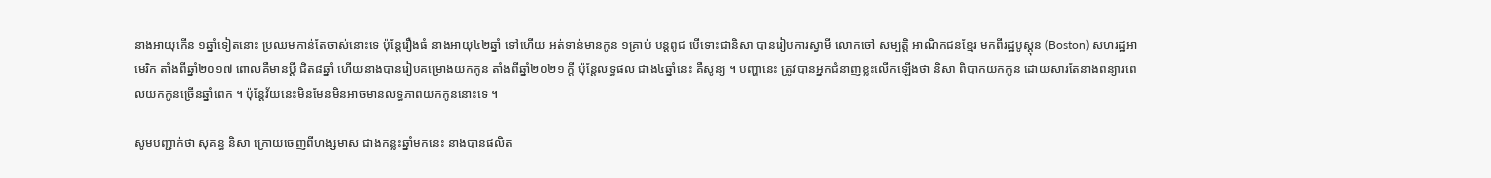នាងអាយុកើន ១ឆ្នាំទៀតនោះ ប្រឈមកាន់តែចាស់នោះទេ ប៉ុន្ដែរឿងធំ នាងអាយុ៤២ឆ្នាំ ទៅហើយ អត់ទាន់មានកូន ១គ្រាប់ បន្ដពូជ បើទោះជានិសា បានរៀបការស្វាមី លោកចៅ សម្បត្តិ អាណិកជនខ្មែរ មកពីរដ្ឋបូស្តុន (Boston) សហរដ្ឋអាមេរិក តាំងពីឆ្នាំ២០១៧ ពោលគឺមានប្ដី ជិត៨ឆ្នាំ ហើយនាងបានរៀបគម្រោងយកកូន តាំងពីឆ្នាំ២០២១ ក្ដី ប៉ុន្ដែលទ្ធផល ជាង៤ឆ្នាំនេះ គឺសូន្យ ។ បញ្ហានេះ ត្រូវបានអ្នកជំនាញខ្លះលើកឡើងថា និសា ពិបាកយកកូន ដោយសារតែនាងពន្យារពេលយកកូនច្រើនឆ្នាំពេក ។ ប៉ុន្ដែវ័យនេះមិនមែនមិនអាចមានលទ្ធភាពយកកូននោះទេ ។

សូមបញ្ជាក់ថា សុគន្ធ និសា ក្រោយចេញពីហង្សមាស ជាងកន្លះឆ្នាំមកនេះ នាងបានផលិត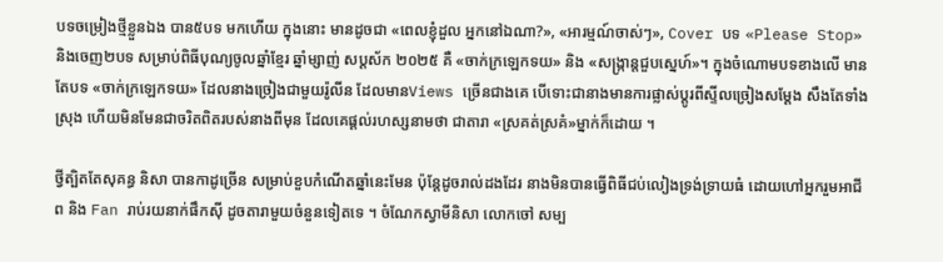បទចម្រៀងថ្មីខ្លួនឯង បាន៥បទ មកហើយ ក្នុងនោះ មានដូចជា «ពេលខ្ញុំដួល អ្នកនៅឯណា?», «អារម្មណ៍ចាស់ៗ», Cover បទ «Please Stop» និងចេញ២បទ សម្រាប់ពិធីបុណ្យចូលឆ្នាំខ្មែរ ឆ្នាំម្សាញ់ សប្តស័ក ២០២៥ គឺ «ចាក់ក្រឡេកទយ» និង «សង្រ្កាន្ដជួបស្នេហ៍»។ ក្នុងចំណោមបទខាងលើ មានតែបទ «ចាក់ក្រឡេកទយ» ដែលនាងច្រៀងជាមួយរ៉ូលីន ដែលមានViews ច្រើនជាងគេ បើទោះជានាងមានការផ្លាស់ប្ដូរពីស្ទីលច្រៀងសម្ដែង សឹងតែទាំងស្រុង ហើយមិនមែនជាចរិតពិតរបស់នាងពីមុន ដែលគេផ្ដល់រហស្សនាមថា ជាតារា «ស្រគត់ស្រគំ»ម្នាក់ក៏ដោយ ។

ថ្វីត្បិតតែសុគន្ធ និសា បានកាដូច្រើន សម្រាប់ខួបកំណើតឆ្នាំនេះមែន ប៉ុន្ដែដូចរាល់ដងដែរ នាងមិនបានធ្វើពិធីជប់លៀងទ្រង់ទ្រាយធំ ដោយហៅអ្នករួមអាជីព និង Fan រាប់រយនាក់ផឹកស៊ី ដូចតារាមួយចំនួនទៀតទេ ។ ចំណែកស្វាមីនិសា លោកចៅ សម្ប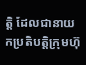ត្តិ ដែលជានាយកប្រតិបត្តិក្រុមហ៊ុ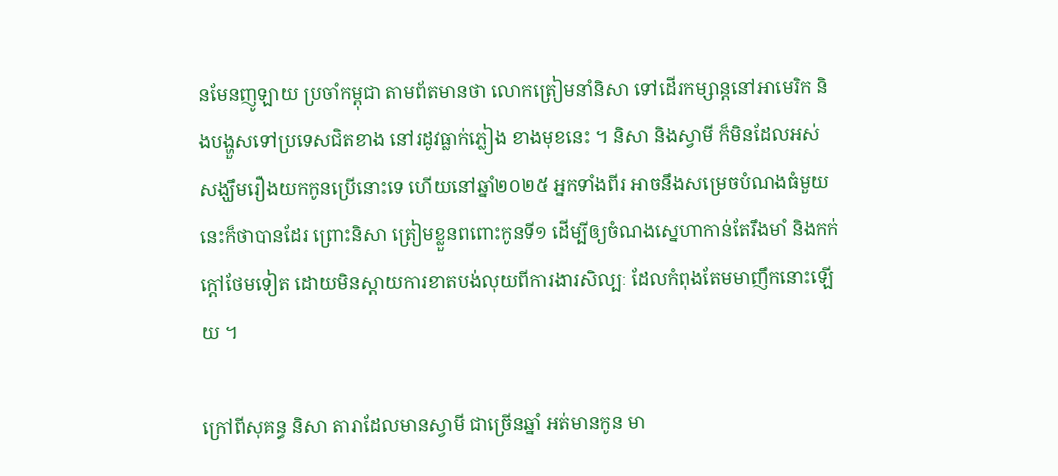នមែនញូឡាយ ប្រចាំកម្ពុជា តាមព័តមានថា លោកត្រៀមនាំនិសា ទៅដើរកម្សាន្ដនៅអាមេរិក និងបង្ហួសទៅប្រទេសជិតខាង នៅរដូវធ្លាក់ភ្លៀង ខាងមុខនេះ ។ និសា និងស្វាមី ក៏មិនដែលអស់សង្ឃឹមរឿងយកកូនប្រើនោះទេ ហើយនៅឆ្នាំ២០២៥ អ្នកទាំងពីរ អាចនឹងសម្រេចបំណងធំមួយនេះក៏ថាបានដែរ ព្រោះនិសា ត្រៀមខ្លួនពពោះកូនទី១ ដើម្បីឲ្យចំណងស្នេហាកាន់តែរឹងមាំ និងកក់ក្ដៅថែមទៀត ដោយមិនស្ដាយការខាតបង់លុយពីការងារសិល្បៈ ដែលកំពុងតែមមាញឹកនោះឡើយ ។

ក្រៅពីសុគន្ធ និសា តារាដែលមានស្វាមី ជាច្រើនឆ្នាំ អត់មានកូន មា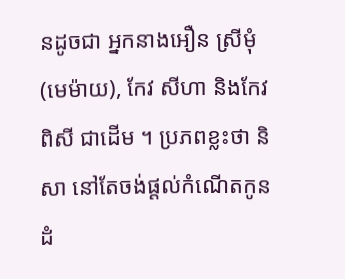នដូចជា អ្នកនាងអឿន ស្រីមុំ (មេម៉ាយ), កែវ សីហា និងកែវ ពិសី ជាដើម ។ ប្រភពខ្លះថា និសា នៅតែចង់ផ្ដល់កំណើតកូនដំ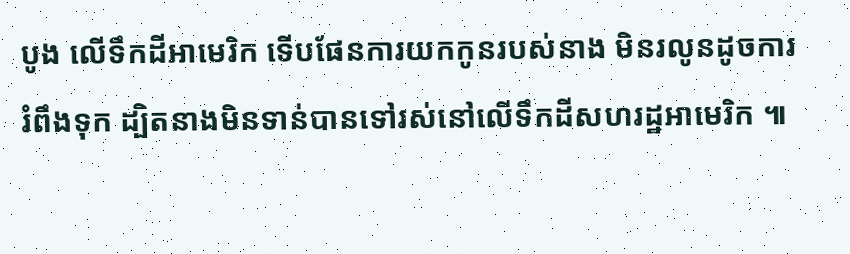បូង លើទឹកដីអាមេរិក ទើបផែនការយកកូនរបស់នាង មិនរលូនដូចការរំពឹងទុក ដ្បិតនាងមិនទាន់បានទៅរស់នៅលើទឹកដីសហរដ្ឋអាមេរិក ៕